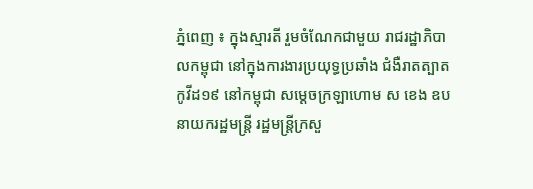ភ្នំពេញ ៖ ក្នុងស្មារតី រួមចំណែកជាមួយ រាជរដ្ឋាភិបាលកម្ពុជា នៅក្នុងការងារប្រយុទ្ធប្រឆាំង ជំងឺរាតត្បាតកូវីដ១៩ នៅកម្ពុជា សម្ដេចក្រឡាហោម ស ខេង ឧបនាយករដ្ឋមន្ត្រី រដ្ឋមន្ត្រីក្រសួ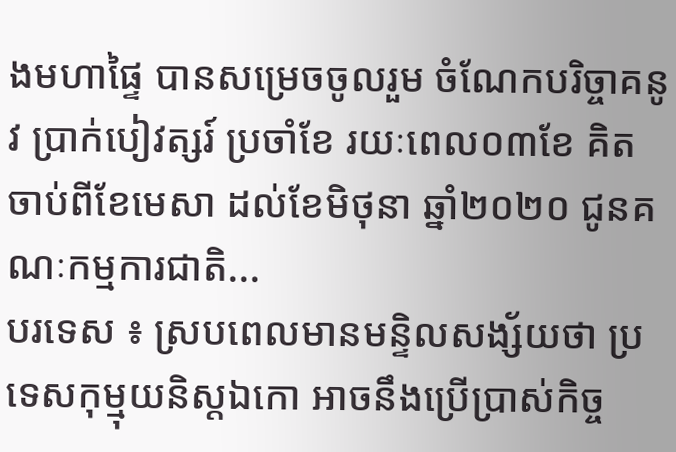ងមហាផ្ទៃ បានសម្រេចចូលរួម ចំណែកបរិច្ចាគនូវ ប្រាក់បៀវត្សរ៍ ប្រចាំខែ រយៈពេល០៣ខែ គិតចាប់ពីខែមេសា ដល់ខែមិថុនា ឆ្នាំ២០២០ ជូនគណៈកម្មការជាតិ...
បរទេស ៖ ស្របពេលមានមន្ទិលសង្ស័យថា ប្រទេសកុម្មុយនិស្តឯកោ អាចនឹងប្រើប្រាស់កិច្ច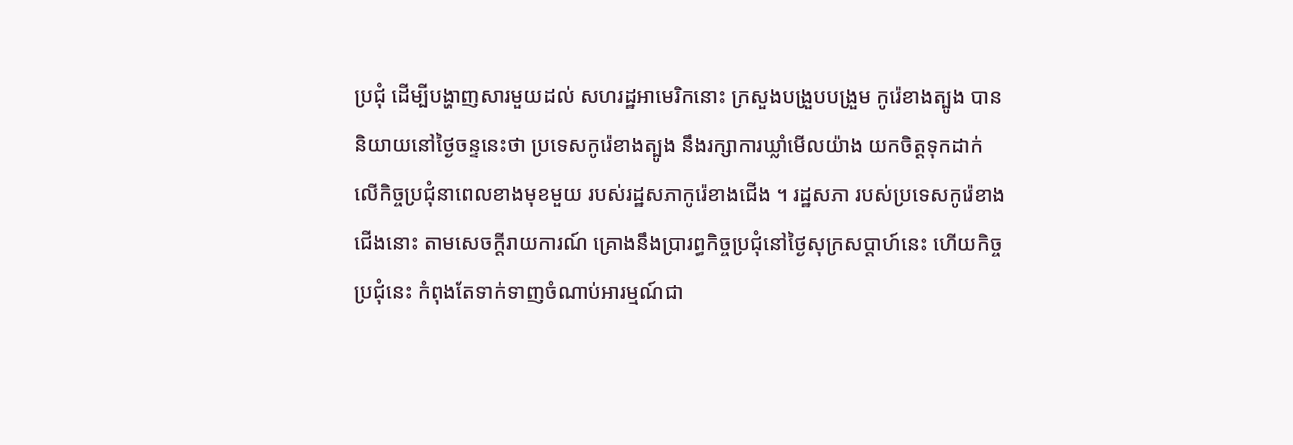ប្រជុំ ដើម្បីបង្ហាញសារមួយដល់ សហរដ្ឋអាមេរិកនោះ ក្រសួងបង្រួបបង្រួម កូរ៉េខាងត្បូង បាននិយាយនៅថ្ងៃចន្ទនេះថា ប្រទេសកូរ៉េខាងត្បូង នឹងរក្សាការឃ្លាំមើលយ៉ាង យកចិត្តទុកដាក់ លើកិច្ចប្រជុំនាពេលខាងមុខមួយ របស់រដ្ឋសភាកូរ៉េខាងជើង ។ រដ្ឋសភា របស់ប្រទេសកូរ៉េខាងជើងនោះ តាមសេចក្តីរាយការណ៍ គ្រោងនឹងប្រារព្ធកិច្ចប្រជុំនៅថ្ងៃសុក្រសប្ដាហ៍នេះ ហើយកិច្ចប្រជុំនេះ កំពុងតែទាក់ទាញចំណាប់អារម្មណ៍ជា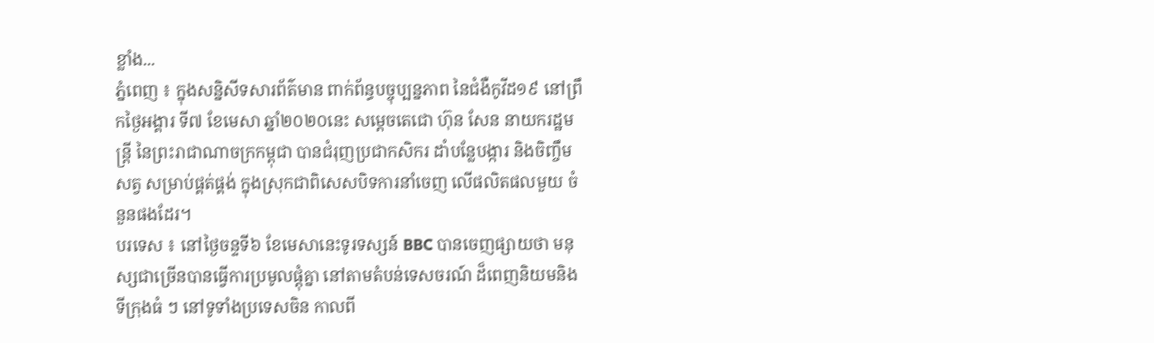ខ្លាំង...
ភ្នំពេញ ៖ ក្នុងសន្និសីទសារព័ត៌មាន ពាក់ព័ន្ធបច្ចុប្បន្នភាព នៃជំងឺកូវីដ១៩ នៅព្រឹកថ្ងៃអង្គារ ទី៧ ខែមេសា ឆ្នាំ២០២០នេះ សម្តេចតេជោ ហ៊ុន សែន នាយករដ្ឋមន្ត្រី នៃព្រះរាជាណាចក្រកម្ពុជា បានជំរុញប្រជាកសិករ ដាំបន្លែបង្ការ និងចិញ្ចឹមសត្វ សម្រាប់ផ្គត់ផ្គង់ ក្នុងស្រុកជាពិសេសបិទការនាំចេញ លើផលិតផលមួយ ចំនួនផងដែរ។
បរទេស ៖ នៅថ្ងៃចន្ទទី៦ ខែមេសានេះទូរទស្សន៍ BBC បានចេញផ្សាយថា មនុស្សជាច្រើនបានធ្វើការប្រមូលផ្តុំគ្នា នៅតាមតំបន់ទេសចរណ៍ ដ៏ពេញនិយមនិងទីក្រុងធំ ៗ នៅទូទាំងប្រទេសចិន កាលពី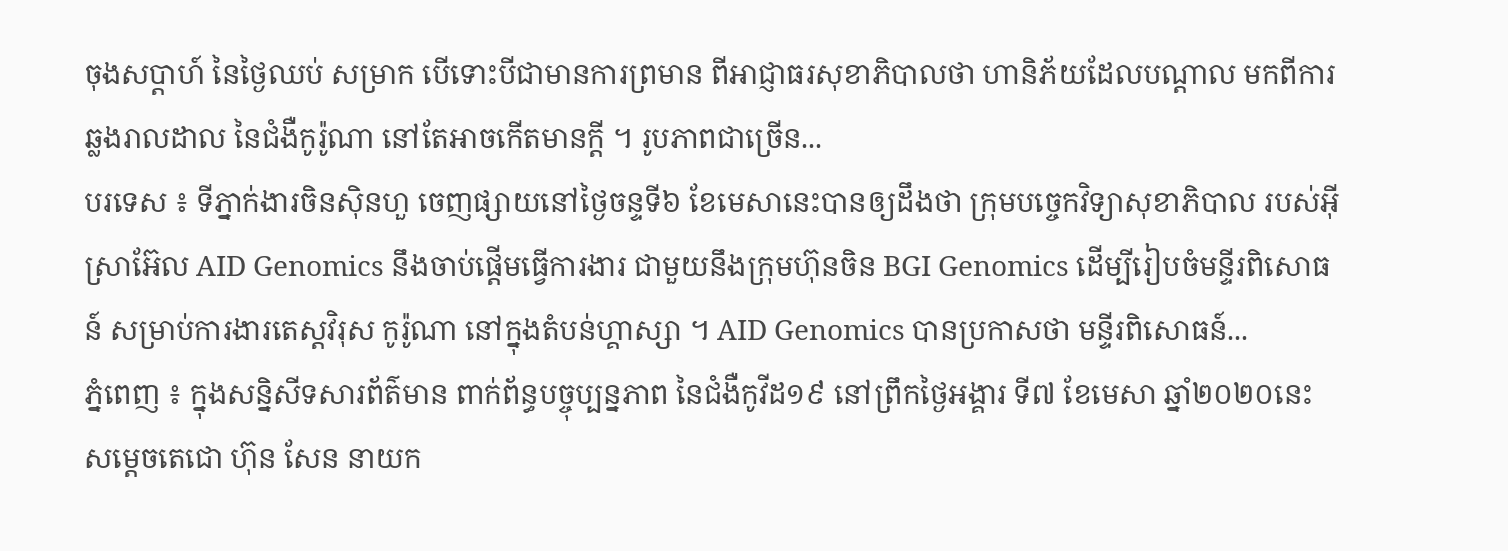ចុងសប្តាហ៍ នៃថ្ងៃឈប់ សម្រាក បើទោះបីជាមានការព្រមាន ពីអាជ្ញាធរសុខាភិបាលថា ហានិភ័យដែលបណ្តាល មកពីការឆ្លងរាលដាល នៃជំងឺកូរ៉ូណា នៅតែអាចកើតមានក្តី ។ រូបភាពជាច្រើន...
បរទេស ៖ ទីភ្នាក់ងារចិនស៊ិនហួ ចេញផ្សាយនៅថ្ងៃចន្ទទី៦ ខែមេសានេះបានឲ្យដឹងថា ក្រុមបច្ចេកវិទ្យាសុខាភិបាល របស់អ៊ីស្រាអ៊ែល AID Genomics នឹងចាប់ផ្តើមធ្វើការងារ ជាមួយនឹងក្រុមហ៊ុនចិន BGI Genomics ដើម្បីរៀបចំមន្ទីរពិសោធន៍ សម្រាប់ការងារតេស្តវិរុស កូរ៉ូណា នៅក្នុងតំបន់ហ្គាស្សា ។ AID Genomics បានប្រកាសថា មន្ទីរពិសោធន៍...
ភ្នំពេញ ៖ ក្នុងសន្និសីទសារព័ត៌មាន ពាក់ព័ន្ធបច្ចុប្បន្នភាព នៃជំងឺកូវីដ១៩ នៅព្រឹកថ្ងៃអង្គារ ទី៧ ខែមេសា ឆ្នាំ២០២០នេះ សម្តេចតេជោ ហ៊ុន សែន នាយក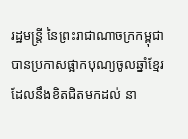រដ្ឋមន្ត្រី នៃព្រះរាជាណាចក្រកម្ពុជា បានប្រកាសផ្អាកបុណ្យចូលឆ្នាំខ្មែរ ដែលនឹងខិតជិតមកដល់ នា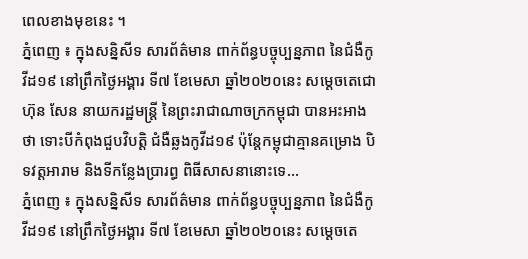ពេលខាងមុខនេះ ។
ភ្នំពេញ ៖ ក្នុងសន្និសីទ សារព័ត៌មាន ពាក់ព័ន្ធបច្ចុប្បន្នភាព នៃជំងឺកូវីដ១៩ នៅព្រឹកថ្ងៃអង្គារ ទី៧ ខែមេសា ឆ្នាំ២០២០នេះ សម្តេចតេជោ ហ៊ុន សែន នាយករដ្ឋមន្ត្រី នៃព្រះរាជាណាចក្រកម្ពុជា បានអះអាងថា ទោះបីកំពុងជួបវិបត្តិ ជំងឺឆ្លងកូវីដ១៩ ប៉ុន្តែកម្ពុជាគ្មានគម្រោង បិទវត្តអារាម និងទីកន្លែងប្រារព្ធ ពិធីសាសនានោះទេ...
ភ្នំពេញ ៖ ក្នុងសន្និសីទ សារព័ត៌មាន ពាក់ព័ន្ធបច្ចុប្បន្នភាព នៃជំងឺកូវីដ១៩ នៅព្រឹកថ្ងៃអង្គារ ទី៧ ខែមេសា ឆ្នាំ២០២០នេះ សម្តេចតេ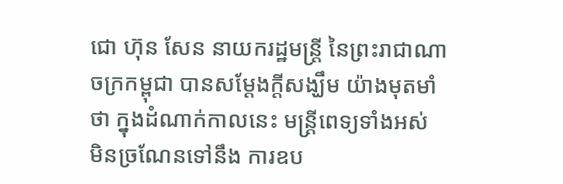ជោ ហ៊ុន សែន នាយករដ្ឋមន្ត្រី នៃព្រះរាជាណាចក្រកម្ពុជា បានសម្ដែងក្ដីសង្ឃឹម យ៉ាងមុតមាំថា ក្នុងដំណាក់កាលនេះ មន្រ្តីពេទ្យទាំងអស់ មិនច្រណែនទៅនឹង ការឧប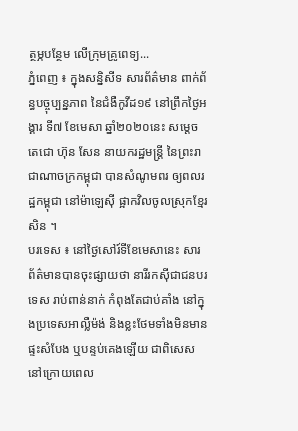ត្ថម្ភបន្ថែម លើក្រុមគ្រូពេទ្យ...
ភ្នំពេញ ៖ ក្នុងសន្និសីទ សារព័ត៌មាន ពាក់ព័ន្ធបច្ចុប្បន្នភាព នៃជំងឺកូវីដ១៩ នៅព្រឹកថ្ងៃអង្គារ ទី៧ ខែមេសា ឆ្នាំ២០២០នេះ សម្តេចតេជោ ហ៊ុន សែន នាយករដ្ឋមន្ត្រី នៃព្រះរាជាណាចក្រកម្ពុជា បានសំណូមពរ ឲ្យពលរដ្ឋកម្ពុជា នៅម៉ាឡេស៊ី ផ្អាកវិលចូលស្រុកខ្មែរសិន ។
បរទេស ៖ នៅថ្ងៃសៅរ៍ទីខែមេសានេះ សារព័ត៌មានបានចុះផ្សាយថា នារីរកស៊ីជាជនបរទេស រាប់ពាន់នាក់ កំពុងតែជាប់គាំង នៅក្នុងប្រទេសអាល្លឺម៉ង់ និងខ្លះថែមទាំងមិនមានផ្ទះសំបែង ឬបន្ទប់គេងឡើយ ជាពិសេសនៅក្រោយពេល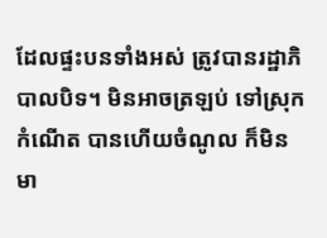ដែលផ្ទះបនទាំងអស់ ត្រូវបានរដ្ឋាភិបាលបិទ។ មិនអាចត្រឡប់ ទៅស្រុកកំណើត បានហើយចំណូល ក៏មិនមា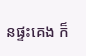នផ្ទះគេង ក៏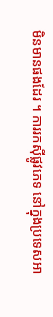មិនមានផងដែរ ។ ការរកស៊ីផ្លូវភេទ នៅក្នុងប្រទេសអា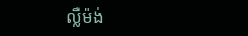ល្លឺម៉ង់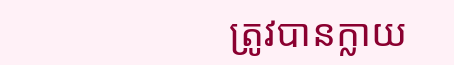ត្រូវបានក្លាយ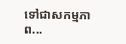ទៅជាសកម្មភាព...